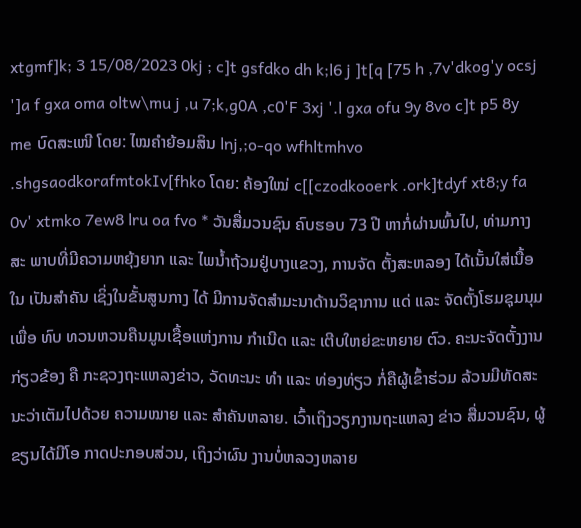xtgmf]k; 3 15/08/2023 0kj ; c]t gsfdko dh k;l6 j ]t[q [75 h ,7v'dkog'y ocsj ']a f gxa oma oltw\mu j ,u 7;k,g0A ,c0'F 3xj '.l gxa ofu 9y 8vo c]t p5 8y me ບົດສະເໜີ ໂດຍ: ໄໝຄຳຍ້ອມສິນ lnj,;o-qo wfhltmhvo .shgsaodkorafmtokIv[fhko ໂດຍ: ຄ້ອງໃໝ່ c[[czodkooerk .ork]tdyf xt8;y fa 0v' xtmko 7ew8 lru oa fvo * ວັນສື່ມວນຊົນ ຄົບຮອບ 73 ປີ ຫາກໍ່ຜ່ານພົ້ນໄປ, ທ່າມກາງສະ ພາບທີ່ມີຄວາມຫຍຸ້ງຍາກ ແລະ ໄພນໍ້າຖ້ວມຢູ່ບາງແຂວງ, ການຈັດ ຕັ້ງສະຫລອງ ໄດ້ເນັ້ນໃສ່ເນື້ອໃນ ເປັນສໍາຄັນ ເຊິ່ງໃນຂັ້ນສູນກາງ ໄດ້ ມີການຈັດສໍາມະນາດ້ານວິຊາການ ແດ່ ແລະ ຈັດຕັ້ງໂຮມຊຸມນຸມເພື່ອ ທົບ ທວນຫວນຄືນມູນເຊື້ອແຫ່ງການ ກໍາເນີດ ແລະ ເຕີບໃຫຍ່ຂະຫຍາຍ ຕົວ. ຄະນະຈັດຕັ້ງງານກ່ຽວຂ້ອງ ຄື ກະຊວງຖະແຫລງຂ່າວ, ວັດທະນະ ທໍາ ແລະ ທ່ອງທ່ຽວ ກໍ່ຄືຜູ້ເຂົ້າຮ່ວມ ລ້ວນມີທັດສະນະວ່າເຕັມໄປດ້ວຍ ຄວາມໝາຍ ແລະ ສໍາຄັນຫລາຍ. ເວົ້າເຖິງວຽກງານຖະແຫລງ ຂ່າວ ສື່ມວນຊົນ, ຜູ້ຂຽນໄດ້ມີໂອ ກາດປະກອບສ່ວນ, ເຖິງວ່າຜົນ ງານບໍ່ຫລວງຫລາຍ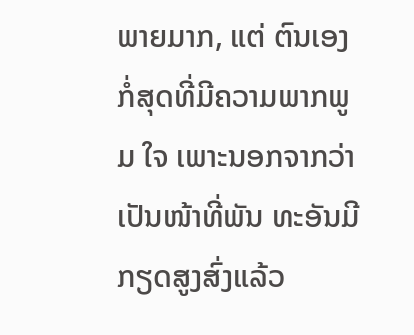ພາຍມາກ, ແຕ່ ຕົນເອງກໍ່ສຸດທີ່ມີຄວາມພາກພູມ ໃຈ ເພາະນອກຈາກວ່າເປັນໜ້າທີ່ພັນ ທະອັນມີກຽດສູງສົ່ງແລ້ວ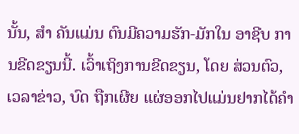ນັ້ນ, ສໍາ ຄັນແມ່ນ ຕົນມີຄວາມຮັກ-ມັກໃນ ອາຊີບ ການຂີດຂຽນນີ້. ເວົ້າເຖິງການຂີດຂຽນ, ໂດຍ ສ່ວນຕົວ, ເວລາຂ່າວ, ບົດ ຖືກເຜີຍ ແຜ່ອອກໄປແມ່ນຢາກໄດ້ຄໍາ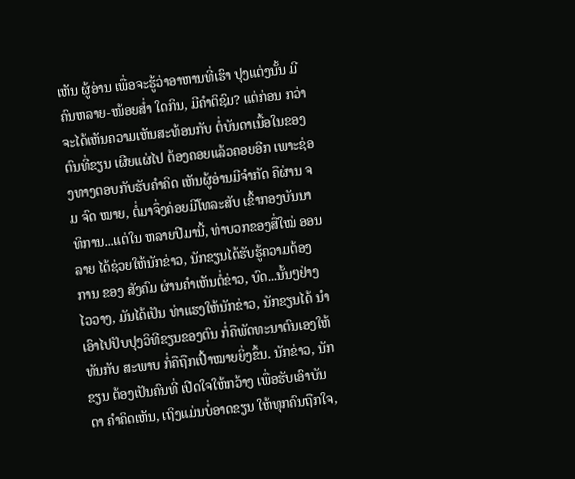ເຫັນ ຜູ້ອ່ານ ເພື່ອຈະຮູ້ວ່າອາຫານທີ່ເຮົາ ປຸງແຕ່ງນັ້ນ ມີຄົນຫລາຍ-ໜ້ອຍສໍ່າ ໃດກິນ, ມີຄໍາຕິຊົມ? ແຕ່ກ່ອນ ກວ່າ ຈະໄດ້ເຫັນຄວາມເຫັນສະທ້ອນກັບ ຕໍ່ບັນດາເນື້ອໃນຂອງຕົນທີ່ຂຽນ ເຜີຍແຜ່ໄປ ຕ້ອງຄອຍແລ້ວຄອຍອີກ ເພາະຊ່ອງທາງຕອບກັບຮັບຄໍາຄິດ ເຫັນຜູ້ອ່ານມີຈໍາກັດ ຄືຜ່ານ ຈມ ຈົດ ໝາຍ, ຕໍ່ມາຈຶ່ງຄ່ອຍມີໂທລະສັບ ເຂົ້າກອງບັນນາທິການ...ແຕ່ໃນ ຫລາຍປີມານີ້, ທ່າບວກຂອງສື່ໃໝ່ ອອນລາຍ ໄດ້ຊ່ວຍໃຫ້ນັກຂ່າວ, ນັກຂຽນໄດ້ຮັບຮູ້ຄວາມຕ້ອງການ ຂອງ ສັງຄົມ ຜ່ານຄໍາເຫັນຕໍ່ຂ່າວ, ບົດ...ນັ້ນໆຢ່າງໄວວາງ, ມັນໄດ້ເປັນ ທ່າແຮງໃຫ້ນັກຂ່າວ, ນັກຂຽນໄດ້ ນໍາເອົາໄປປັບປຸງວິທີຂຽນຂອງຕົນ ກໍ່ຄືພັດທະນາຕົນເອງໃຫ້ທັນກັບ ສະພາບ ກໍ່ຄືຖືກເປົ້າໝາຍຍິ່ງຂຶ້ນ. ນັກຂ່າວ, ນັກຂຽນ ຕ້ອງເປັນຄົນທີ່ ເປີດໃຈໃຫ້ກວ້າງ ເພື່ອຮັບເອົາບັນດາ ຄໍາຄິດເຫັນ, ເຖິງແມ່ນບໍ່ອາດຂຽນ ໃຫ້ທຸກຄົນຖືກໃຈ,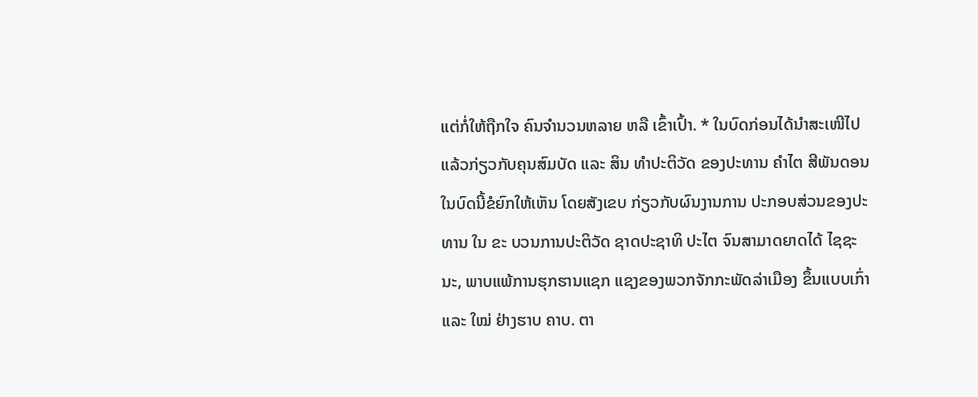ແຕ່ກໍ່ໃຫ້ຖືກໃຈ ຄົນຈໍານວນຫລາຍ ຫລື ເຂົ້າເປົ້າ. * ໃນບົດກ່ອນໄດ້ນຳສະເໜີໄປ ແລ້ວກ່ຽວກັບຄຸນສົມບັດ ແລະ ສິນ ທຳປະຕິວັດ ຂອງປະທານ ຄຳໄຕ ສີພັນດອນ ໃນບົດນີ້ຂໍຍົກໃຫ້ເຫັນ ໂດຍສັງເຂບ ກ່ຽວກັບຜົນງານການ ປະກອບສ່ວນຂອງປະທານ ໃນ ຂະ ບວນການປະຕິວັດ ຊາດປະຊາທິ ປະໄຕ ຈົນສາມາດຍາດໄດ້ ໄຊຊະ ນະ, ພາບແພ້ການຮຸກຮານແຊກ ແຊງຂອງພວກຈັກກະພັດລ່າເມືອງ ຂຶ້ນແບບເກົ່າ ແລະ ໃໝ່ ຢ່າງຮາບ ຄາບ. ຕາ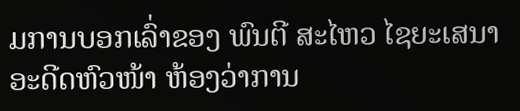ມການບອກເລົ່າຂອງ ພົນຕີ ສະໄຫວ ໄຊຍະເສນາ ອະດີດຫົວໜ້າ ຫ້ອງວ່າການ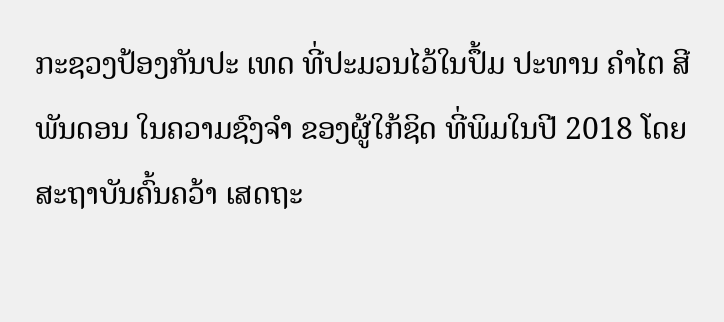ກະຊວງປ້ອງກັນປະ ເທດ ທີ່ປະມວນໄວ້ໃນປຶ້ມ ປະທານ ຄຳໄຕ ສີພັນດອນ ໃນຄວາມຊົງຈຳ ຂອງຜູ້ໃກ້ຊິດ ທີ່ພິມໃນປີ 2018 ໂດຍສະຖາບັນຄົ້ນຄວ້າ ເສດຖະ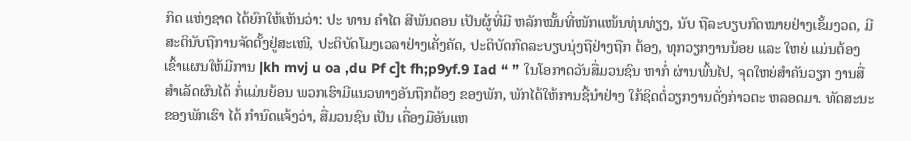ກິດ ແຫ່ງຊາດ ໄດ້ຍົກໃຫ້ເຫັນວ່າ: ປະ ທານ ຄຳໄຕ ສີພັນດອນ ເປັນຜູ້ທີ່ມີ ຫລັກໝັ້ນທີ່ໜັກແໜ້ນທຸ່ນທ່ຽງ, ນັບ ຖືລະບຽບກົດໝາຍຢ່າງເຂັ້ມງວດ, ມີສະຕິນັບຖືການຈັດຕັ້ງຢູ່ສະເໜີ, ປະຕິບັດໂມງເວລາຢ່າງເຄັ່ງຄັດ, ປະຕິບັດກົດລະບຽບນຸ່ງຖືຢ່າງຖືກ ຕ້ອງ, ທຸກວຽກງານນ້ອຍ ແລະ ໃຫຍ່ ແມ່ນຕ້ອງເຂົ້າແຜນໃຫ້ມີການ |kh mvj u oa ,du Pf c]t fh;p9yf.9 Iad “ ” ໃນໂອກາດວັນສື່ມວນຊົນ ຫາກໍ່ ຜ່ານພົ້ນໄປ, ຈຸດໃຫຍ່ສໍາຄັນວຽກ ງານສື່ສໍາເລັດຜົນໄດ້ ກໍ່ແມ່ນຍ້ອນ ພວກເຮົາມີແນວທາງອັນຖືກຕ້ອງ ຂອງພັກ, ພັກໄດ້ໃຫ້ການຊີ້ນໍາຢ່າງ ໃກ້ຊິດຕໍ່ວຽກງານດັ່ງກ່າວຕະ ຫລອດມາ. ທັດສະນະຂອງພັກເຮົາ ໄດ້ ກໍານົດແຈ້ງວ່າ, ສື່ມວນຊົນ ເປັນ ເຄື່ອງມືອັນແຫ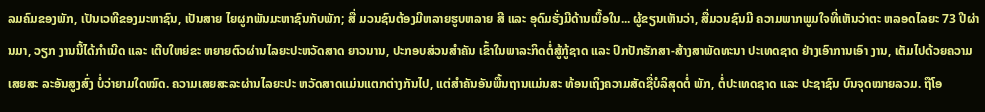ລມຄົມຂອງພັກ, ເປັນເວທີຂອງມະຫາຊົນ, ເປັນສາຍ ໄຍຜູກພັນມະຫາຊົນກັບພັກ; ສື່ ມວນຊົນຕ້ອງມີຫລາຍຮູບຫລາຍ ສີ ແລະ ອຸດົມຮັ່ງມີດ້ານເນື້ອໃນ... ຜູ້ຂຽນເຫັນວ່າ, ສື່ມວນຊົນມີ ຄວາມພາກພູມໃຈທີ່ເຫັນວ່າຕະ ຫລອດໄລຍະ 73 ປີຜ່ານມາ, ວຽກ ງານນີ້ໄດ້ກໍາເນີດ ແລະ ເຕີບໃຫຍ່ຂະ ຫຍາຍຕົວຜ່ານໄລຍະປະຫວັດສາດ ຍາວນານ, ປະກອບສ່ວນສໍາຄັນ ເຂົ້າໃນພາລະກິດຕໍ່ສູ້ກູ້ຊາດ ແລະ ປົກປັກຮັກສາ-ສ້າງສາພັດທະນາ ປະເທດຊາດ ຢ່າງເອົາການເອົາ ງານ, ເຕັມໄປດ້ວຍຄວາມ ເສຍສະ ລະອັນສູງສົ່ງ ບໍ່ວ່າຍາມໃດໝົດ. ຄວາມເສຍສະລະຜ່ານໄລຍະປະ ຫວັດສາດແມ່ນແຕກຕ່າງກັນໄປ, ແຕ່ສໍາຄັນອັນພື້ນຖານແມ່ນສະ ທ້ອນເຖິງຄວາມສັດຊື່ບໍລິສຸດຕໍ່ ພັກ, ຕໍ່ປະເທດຊາດ ແລະ ປະຊາຊົນ ບົນຈຸດໝາຍລວມ. ຖືໂອ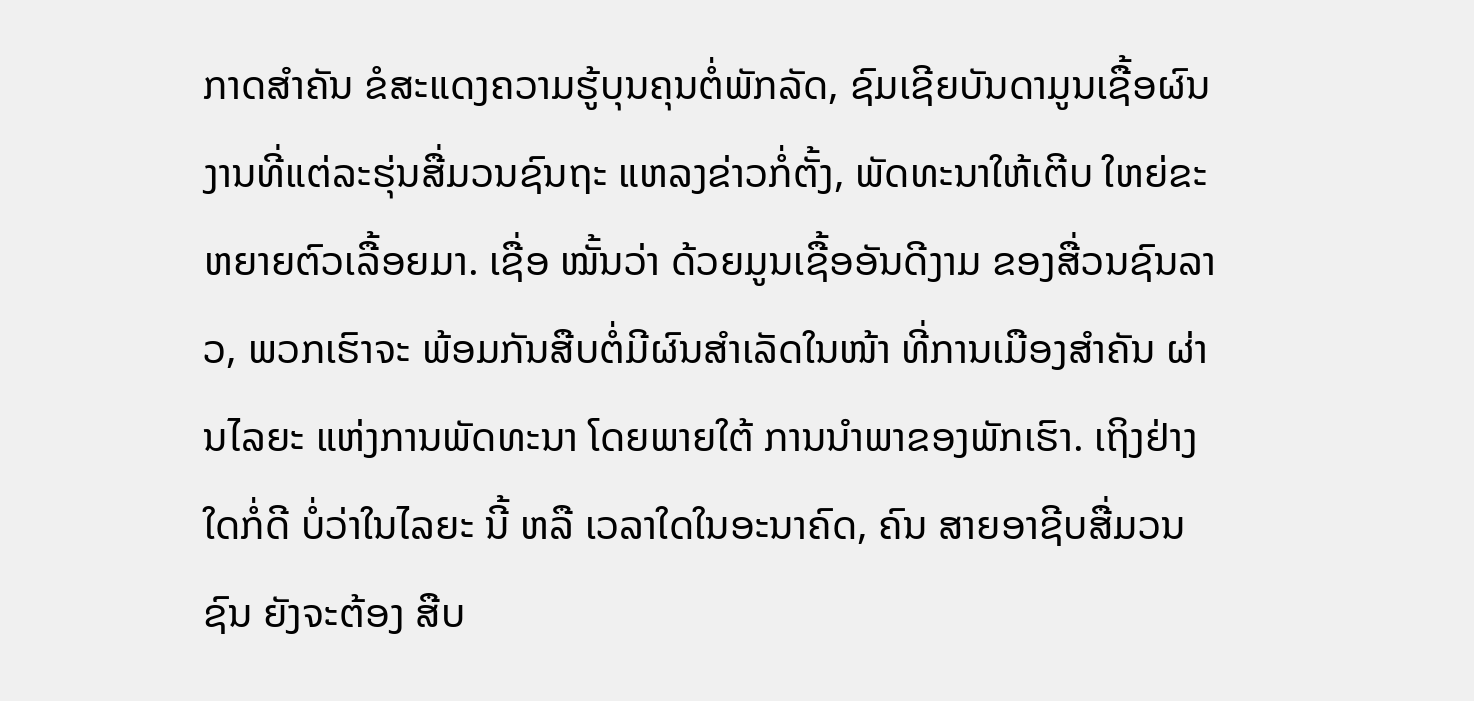ກາດສໍາຄັນ ຂໍສະແດງຄວາມຮູ້ບຸນຄຸນຕໍ່ພັກລັດ, ຊົມເຊີຍບັນດາມູນເຊື້ອຜົນ ງານທີ່ແຕ່ລະຮຸ່ນສື່ມວນຊົນຖະ ແຫລງຂ່າວກໍ່ຕັ້ງ, ພັດທະນາໃຫ້ເຕີບ ໃຫຍ່ຂະຫຍາຍຕົວເລື້ອຍມາ. ເຊື່ອ ໝັ້ນວ່າ ດ້ວຍມູນເຊື້ອອັນດີງາມ ຂອງສື່ວນຊົນລາວ, ພວກເຮົາຈະ ພ້ອມກັນສືບຕໍ່ມີຜົນສໍາເລັດໃນໜ້າ ທີ່ການເມືອງສໍາຄັນ ຜ່ານໄລຍະ ແຫ່ງການພັດທະນາ ໂດຍພາຍໃຕ້ ການນໍາພາຂອງພັກເຮົາ. ເຖິງຢ່າງໃດກໍ່ດີ ບໍ່ວ່າໃນໄລຍະ ນີ້ ຫລື ເວລາໃດໃນອະນາຄົດ, ຄົນ ສາຍອາຊີບສື່ມວນຊົນ ຍັງຈະຕ້ອງ ສືບ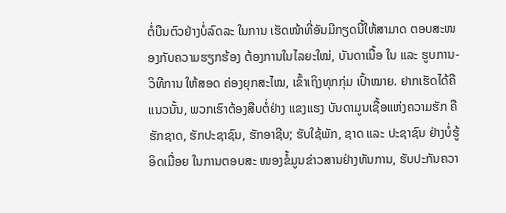ຕໍ່ບືນຕົວຢ່າງບໍ່ລົດລະ ໃນການ ເຮັດໜ້າທີ່ອັນມີກຽດນີ້ໃຫ້ສາມາດ ຕອບສະໜອງກັບຄວາມຮຽກຮ້ອງ ຕ້ອງການໃນໄລຍະໃໝ່, ບັນດາເນື້ອ ໃນ ແລະ ຮູບການ-ວິທີການ ໃຫ້ສອດ ຄ່ອງຍຸກສະໄໝ, ເຂົ້າເຖິງທຸກກຸ່ມ ເປົ້າໝາຍ. ຢາກເຮັດໄດ້ຄືແນວນັ້ນ, ພວກເຮົາຕ້ອງສືບຕໍ່ຢ່າງ ແຂງແຮງ ບັນດາມູນເຊື້ອແຫ່ງຄວາມຮັກ ຄື ຮັກຊາດ, ຮັກປະຊາຊົນ, ຮັກອາຊີບ; ຮັບໃຊ້ພັກ, ຊາດ ແລະ ປະຊາຊົນ ຢ່າງບໍ່ຮູ້ອິດເມື່ອຍ ໃນການຕອບສະ ໜອງຂໍ້ມູນຂ່າວສານຢ່າງທັນການ, ຮັບປະກັນຄວາ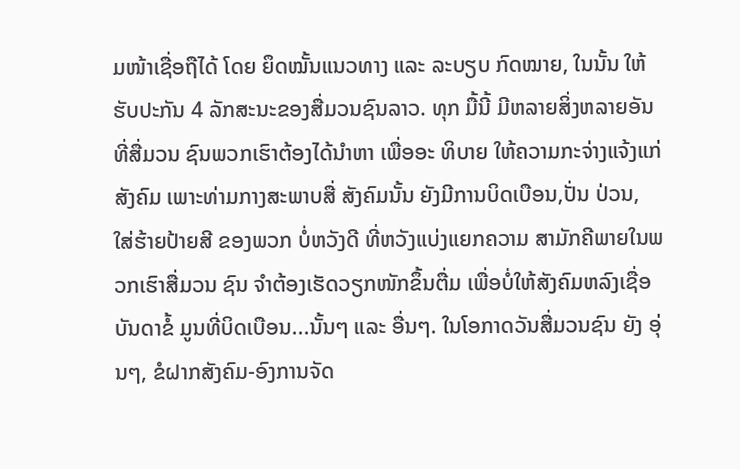ມໜ້າເຊື່ອຖືໄດ້ ໂດຍ ຍຶດໝັ້ນແນວທາງ ແລະ ລະບຽບ ກົດໝາຍ, ໃນນັ້ນ ໃຫ້ຮັບປະກັນ 4 ລັກສະນະຂອງສື່ມວນຊົນລາວ. ທຸກ ມື້ນີ້ ມີຫລາຍສິ່ງຫລາຍອັນທີ່ສື່ມວນ ຊົນພວກເຮົາຕ້ອງໄດ້ນໍາຫາ ເພື່ອອະ ທິບາຍ ໃຫ້ຄວາມກະຈ່າງແຈ້ງແກ່ ສັງຄົມ ເພາະທ່າມກາງສະພາບສື່ ສັງຄົມນັ້ນ ຍັງມີການບິດເບືອນ,ປັ່ນ ປ່ວນ, ໃສ່ຮ້າຍປ້າຍສີ ຂອງພວກ ບໍ່ຫວັງດີ ທີ່ຫວັງແບ່ງແຍກຄວາມ ສາມັກຄີພາຍໃນພວກເຮົາສື່ມວນ ຊົນ ຈໍາຕ້ອງເຮັດວຽກໜັກຂຶ້ນຕື່ມ ເພື່ອບໍ່ໃຫ້ສັງຄົມຫລົງເຊື່ອບັນດາຂໍ້ ມູນທີ່ບິດເບືອນ...ນັ້ນໆ ແລະ ອື່ນໆ. ໃນໂອກາດວັນສື່ມວນຊົນ ຍັງ ອຸ່ນໆ, ຂໍຝາກສັງຄົມ-ອົງການຈັດ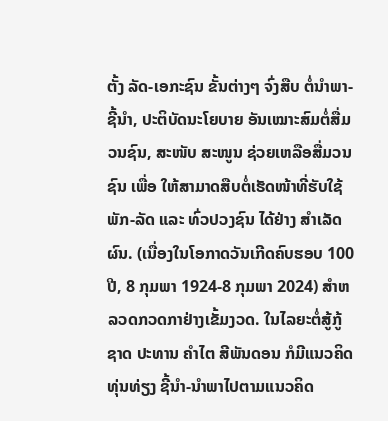ຕັ້ງ ລັດ-ເອກະຊົນ ຂັ້ນຕ່າງໆ ຈົ່ງສືບ ຕໍ່ນໍາພາ-ຊີ້ນໍາ, ປະຕິບັດນະໂຍບາຍ ອັນເໝາະສົມຕໍ່ສື່ມວນຊົນ, ສະໜັບ ສະໜູນ ຊ່ວຍເຫລືອສື່ມວນຊົນ ເພື່ອ ໃຫ້ສາມາດສືບຕໍ່ເຮັດໜ້າທີ່ຮັບໃຊ້ ພັກ-ລັດ ແລະ ທົ່ວປວງຊົນ ໄດ້ຢ່າງ ສໍາເລັດຜົນ. (ເນື່ອງໃນໂອກາດວັນເກີດຄົບຮອບ 100 ປີ, 8 ກຸມພາ 1924-8 ກຸມພາ 2024) ສຳຫລວດກວດກາຢ່າງເຂັ້ມງວດ. ໃນໄລຍະຕໍ່ສູ້ກູ້ຊາດ ປະທານ ຄຳໄຕ ສີພັນດອນ ກໍມີແນວຄິດທຸ່ນທ່ຽງ ຊີ້ນຳ-ນຳພາໄປຕາມແນວຄິດ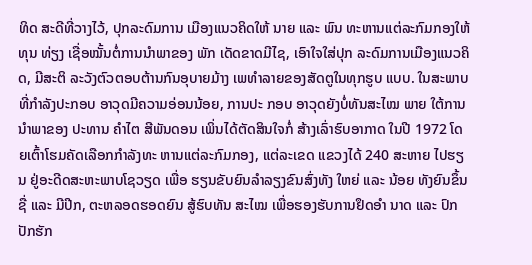ທິດ ສະດີທີ່ວາງໄວ້, ປຸກລະດົມການ ເມືອງແນວຄິດໃຫ້ ນາຍ ແລະ ພົນ ທະຫານແຕ່ລະກົມກອງໃຫ້ທຸນ ທ່ຽງ ເຊື່ອໝັ້ນຕໍ່ການນຳພາຂອງ ພັກ ເດັດຂາດມີໄຊ, ເອົາໃຈໃສ່ປຸກ ລະດົມການເມືອງແນວຄິດ, ມີສະຕິ ລະວັງຕົວຕອບຕ້ານກົນອຸບາຍມ້າງ ເພທຳລາຍຂອງສັດຕູໃນທຸກຮູບ ແບບ. ໃນສະພາບທີ່ກຳລັງປະກອບ ອາວຸດມີຄວາມອ່ອນນ້ອຍ, ການປະ ກອບ ອາວຸດຍັງບໍ່ທັນສະໄໝ ພາຍ ໃຕ້ການນຳພາຂອງ ປະທານ ຄຳໄຕ ສີພັນດອນ ເພິ່ນໄດ້ຕັດສິນໃຈກໍ່ ສ້າງເລົ່າຮົບອາກາດ ໃນປີ 1972 ໂດຍເຕົ້າໂຮມຄັດເລືອກກຳລັງທະ ຫານແຕ່ລະກົມກອງ, ແຕ່ລະເຂດ ແຂວງໄດ້ 240 ສະຫາຍ ໄປຮຽນ ຢູ່ອະດີດສະຫະພາບໂຊວຽດ ເພື່ອ ຮຽນຂັບຍົນລຳລຽງຂົນສົ່ງທັງ ໃຫຍ່ ແລະ ນ້ອຍ ທັງຍົນຂຶ້ນຊື່ ແລະ ມີປີກ, ຕະຫລອດຮອດຍົນ ສູ້ຮົບທັນ ສະໄໝ ເພື່ອຮອງຮັບການຢຶດອຳ ນາດ ແລະ ປົກປັກຮັກ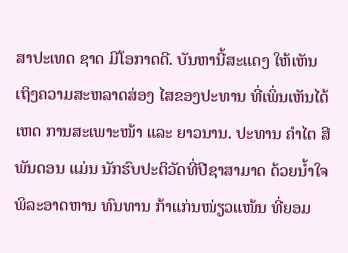ສາປະເທດ ຊາດ ມີໂອກາດດີ. ບັນຫານີ້ສະແດງ ໃຫ້ເຫັນເຖິງຄວາມສະຫລາດສ່ອງ ໄສຂອງປະທານ ທີ່ເພິ່ນເຫັນໄດ້ເຫດ ການສະເພາະໜ້າ ແລະ ຍາວນານ. ປະທານ ຄຳໄຕ ສີພັນດອນ ແມ່ນ ນັກຮົບປະຕິວັດທີ່ປີຊາສາມາດ ດ້ວຍນໍ້າໃຈພິລະອາດຫານ ທົນທານ ກ້າແກ່ນໜ່ຽວແໜ້ນ ທີ່ຍອມ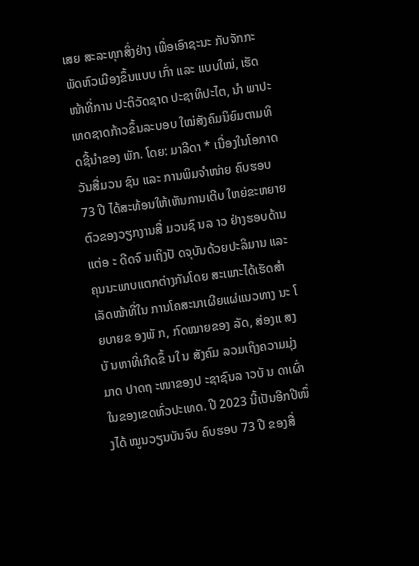ເສຍ ສະລະທຸກສິ່ງຢ່າງ ເພື່ອເອົາຊະນະ ກັບຈັກກະພັດຫົວເມືອງຂຶ້ນແບບ ເກົ່າ ແລະ ແບບໃໝ່, ເຮັດໜ້າທີ່ການ ປະຕິວັດຊາດ ປະຊາທິປະໄຕ, ນຳ ພາປະເທດຊາດກ້າວຂຶ້ນລະບອບ ໃໝ່ສັງຄົມນິຍົມຕາມທິດຊີ້ນຳຂອງ ພັກ. ໂດຍ: ມາລີດາ * ເນື່ອງໃນໂອກາດ ວັນສື່ມວນ ຊົນ ແລະ ການພິມຈໍາໜ່າຍ ຄົບຮອບ 73 ປີ ໄດ້ສະທ້ອນໃຫ້ເຫັນການເຕີບ ໃຫຍ່ຂະຫຍາຍຕົວຂອງວຽກງານສື່ ມວນຊົ ນລ າວ ຢ່າງຮອບດ້ານແຕ່ອ ະ ດີດຈົ ນເຖິງປັ ດຈຸບັນດ້ວຍປະລິມານ ແລະ ຄຸນນະພາບແຕກຕ່າງກັນໂດຍ ສະເພາະໄດ້ເຮັດສໍາເລັດໜ້າທີ່ໃນ ການໂຄສະນາເຜີຍແຜ່ແນວທາງ ນະ ໂ ຍບາຍຂ ອງພັ ກ, ກົດໝາຍຂອງ ລັດ, ສ່ອງແ ສງບັ ນຫາທີ່ເກີດຂຶ້ ນໃ ນ ສັງຄົມ ລວມເຖິງຄວາມມຸ່ງມາດ ປາດຖ ະໜາຂອງປ ະຊາຊົນລ າວບັ ນ ດາເຜົ່າໃນຂອງເຂດທົ່ວປະເທດ. ປີ 2023 ນີ້ເປັນອີກປີໜຶ່ງໄດ້ ໝູນວຽນບັນຈົບ ຄົບຮອບ 73 ປີ ຂອງສື່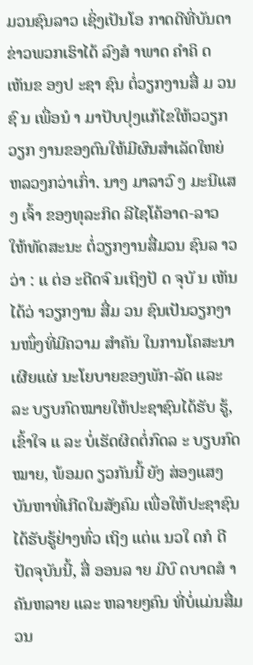ມວນຊົນລາວ ເຊິ່ງເປັນໂອ ກາດດີທີ່ບັນດາຂ່າວພວກເຮົາໄດ້ ລົງສໍ າພາດ ຄໍາຄິ ດເຫັນຂ ອງປ ະຊາ ຊົນ ຕໍ່ວຽກງານສື່ ມ ວນຊົ ນ ເພື່ອນໍ າ ມາປັບປຸງແກ້ໄຂໃຫ້ວວຽກວຽກ ງານຂອງຕົນໃຫ້ມີຜົນສໍາເລັດໃຫຍ່ ຫລວງກວ່າເກົ່າ. ນາງ ມາລາວົ ງ ມະນີແສງ ເຈົ້າ ຂອງທຸລະກິດ ລີໄຊໂຄ້ອາດ-ລາວ ໃຫ້ທັດສະນະ ຕໍ່ວຽກງານສື່ມວນ ຊົນລ າວວ່າ : ແ ຕ່ອ ະດີດຈົ ນເຖິງປັ ດ ຈຸບັ ນ ເຫັນໄດ້ວ່ າວຽກງານ ສື່ມ ວນ ຊົນເປັນວຽກງານໜຶ່ງທີ່ມີຄວາມ ສໍາຄັນ ໃນການໂຄສະນາເຜີຍແຜ່ ນະໂຍບາຍຂອງພັກ-ລັດ ແລະ ລະ ບຽບກົດໝາຍໃຫ້ປະຊາຊົນໄດ້ຮັບ ຮູ້, ເຂົ້າໃຈ ແ ລະ ບໍ່ເຮັດຜິດຕໍ່ກົດລ ະ ບຽບກົດໝາຍ, ພ້ອມດ ຽວກັນນີ້ ຍັງ ສ່ອງແສງບັນຫາທີ່ເກີດໃນສັງຄົມ ເພື່ອໃຫ້ປະຊາຊົນໄດ້ຮັບຮູ້ຢ່າງທົ່ວ ເຖິງ ແຕ່ແ ນວໃ ດກໍ ດີ ປັດຈຸບັນນີ້, ສື່ ອອນລ າຍ ມີບົ ດບາດສໍ າຄັນຫລາຍ ແລະ ຫລາຍໆຄົນ ທີ່ບໍ່ແມ່ນສື່ມວນ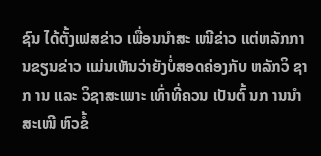ຊົນ ໄດ້ຕັ້ງເຟສຂ່າວ ເພື່ອນນໍາສະ ເໜີຂ່າວ ແຕ່ຫລັກການຂຽນຂ່າວ ແມ່ນເຫັນວ່າຍັງບໍ່ສອດຄ່ອງກັບ ຫລັກວິ ຊາກ ານ ແລະ ວິຊາສະເພາະ ເທົ່າທີ່ຄວນ ເປັນຕົ້ ນກ ານນໍາສະເໜີ ຫົວຂໍ້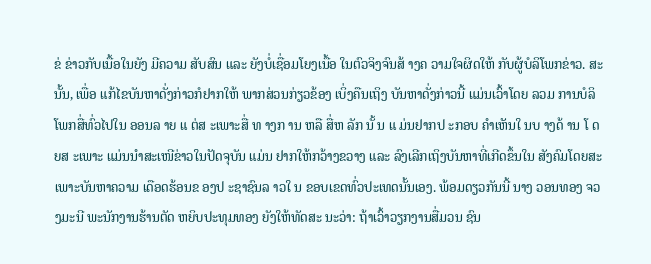ຂ່ ຂ່າວກັບເນື້ອໃນຍັງ ມີຄວາມ ສັບສົນ ແລະ ຍັງບໍ່ເຊື່ອມໂຍງເນື້ອ ໃນຕົວຈິງຈົນສ້ າງຄ ວາມໃຈຜິດໃຫ້ ກັບຜູ້ບໍລິໂພກຂ່າວ. ສະນັ້ນ, ເພື່ອ ແກ້ໄຂບັນຫາດັ່ງກ່າວກໍຢາກໃຫ້ ພາກສ່ວນກ່ຽວຂ້ອງ ເບິ່ງຄືນເຖິງ ບັນຫາດັ່ງກ່າວນີ້ ແມ່ນເວົ້າໂດຍ ລວມ ການບໍລິໂພກສື່ທົ່ວໄປໃນ ອອນລ າຍ ແ ຕ່ສ ະເພາະສື່ ທ າງກ ານ ຫລື ສື່ຫ ລັກ ນັ້ ນ ແ ມ່ນຢາກປ ະກອບ ຄໍາເຫັນໃ ນບ າງດ້ ານ ໂ ດຍສ ະເພາະ ແມ່ນນໍາສະເໜີຂ່າວໃນປັດຈຸບັນ ແມ່ນ ຢາກໃຫ້ກວ້າງຂວາງ ແລະ ລົງເລີກເຖິງບັນຫາທີ່ເກີດຂຶ້ນໃນ ສັງຄົມໂດຍສະເພາະບັນຫາຄວາມ ເດືອດຮ້ອນຂ ອງປ ະຊາຊົນລ າວໃ ນ ຂອບເຂດທົ່ວປະເທດນັ້ນເອງ. ພ້ອມດຽວກັນນີ້ ນາງ ວອນທອງ ຈວງມະນີ ພະນັກງານຮ້ານຕັດ ຫຍິບປະທຸມທອງ ຍັງໃຫ້ທັດສະ ນະວ່າ: ຖ້າເວົ້າວຽກງານສື່ມວນ ຊົນ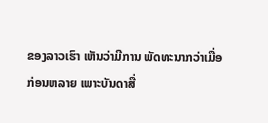ຂອງລາວເຮົາ ເຫັນວ່າມີການ ພັດທະນາກວ່າເມື່ອກ່ອນຫລາຍ ເພາະບັນດາສື່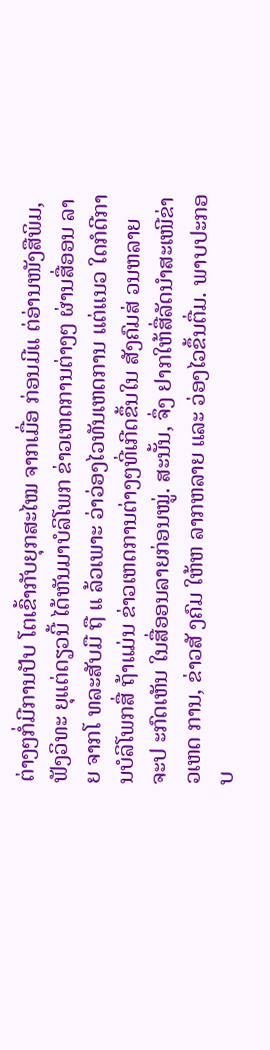ຕ່າງໆກໍ່ມີການປັບ ໂຕເຂົ້າກັບຍຸກສະໄໝ ຈາກເມື່ອ ກ່ອນມີແ ຕ່ອ່ານໜັງສືພິມ, ຟັງວິທະ ຍຸແຕ່ດຽວນີ້ ໄດ້ຫັນມາບໍລິໂພກ ຂ່າວເຫດການຕ່າງໆ ຜ່ານສື່ອອນ ລາຍ ຈາກໂ ທລະສັບມື ຖື ແ ລ້ວເພາະ ວ່າວ່ອງໄວທັນເຫດການ ແຕ່ແນວ ໃດກໍດີການບໍລິໂພກສື່ ຖ້າແມ່ນ ຂ່າວເຫດການຕ່າງໆທີ່ເກີດຂຶ້ນໃນ ສັງຄົມສ່ ວນຫລາຍ ຈະປ ະກົດເຫັນ ໃນສື່ອອນລາຍກ່ອນໝູ່. ສະນັ້ນ, ຈຶ່ງ ຢາກໃຫ້ສື່ລັດນໍາສະເໜີຂ່າວເຫດ ການ, ຂ່າວສັ ງຄົມ ໃຫ້ຫ ລາກຫລາຍ ແລະ ວ່ອງໄວຂຶ້ນຕື່ມ. ພາບປະກອບ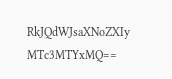RkJQdWJsaXNoZXIy MTc3MTYxMQ==